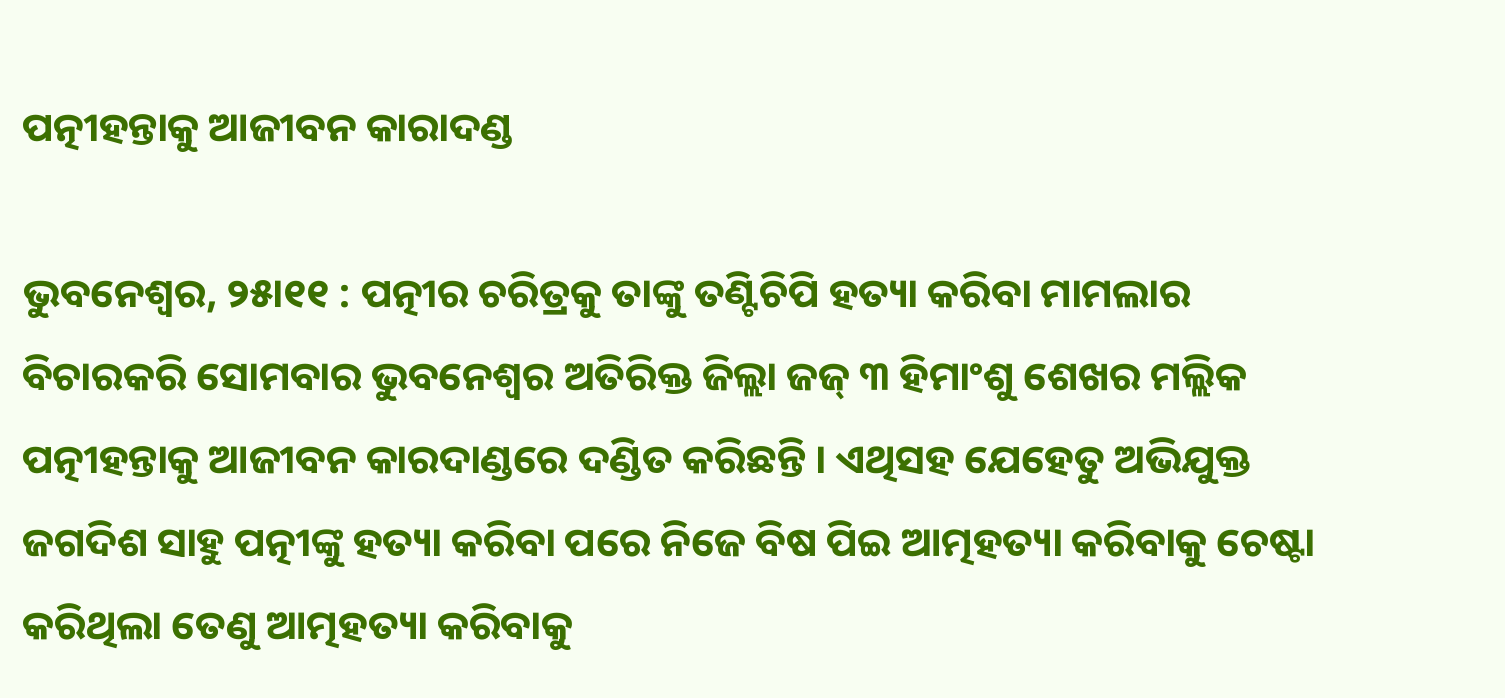ପତ୍ନୀହନ୍ତାକୁ ଆଜୀବନ କାରାଦଣ୍ଡ

ଭୁବନେଶ୍ୱର, ୨୫ା୧୧ : ପତ୍ନୀର ଚରିତ୍ରକୁ ତାଙ୍କୁ ତଣ୍ଟିଚିପି ହତ୍ୟା କରିବା ମାମଲାର ବିଚାରକରି ସୋମବାର ଭୁବନେଶ୍ୱର ଅତିରିକ୍ତ ଜିଲ୍ଲା ଜଜ୍ ୩ ହିମାଂଶୁ ଶେଖର ମଲ୍ଲିକ ପତ୍ନୀହନ୍ତାକୁ ଆଜୀବନ କାରଦାଣ୍ଡରେ ଦଣ୍ଡିତ କରିଛନ୍ତି । ଏଥିସହ ଯେହେତୁ ଅଭିଯୁକ୍ତ ଜଗଦିଶ ସାହୁ ପତ୍ନୀଙ୍କୁ ହତ୍ୟା କରିବା ପରେ ନିଜେ ବିଷ ପିଇ ଆତ୍ମହତ୍ୟା କରିବାକୁ ଚେଷ୍ଟା କରିଥିଲା ତେଣୁ ଆତ୍ମହତ୍ୟା କରିବାକୁ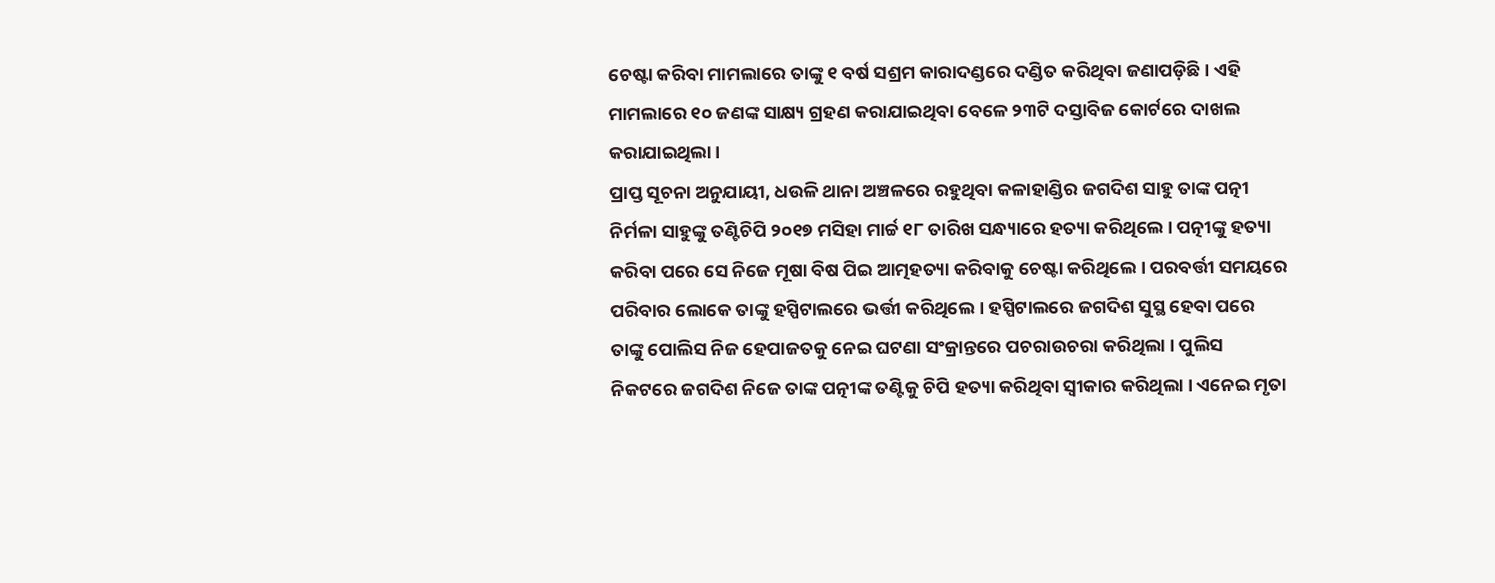ଚେଷ୍ଟା କରିବା ମାମଲାରେ ତାଙ୍କୁ ୧ ବର୍ଷ ସଶ୍ରମ କାରାଦଣ୍ଡରେ ଦଣ୍ଡିତ କରିଥିବା ଜଣାପଡ଼ିଛି । ଏହି ମାମଲାରେ ୧୦ ଜଣଙ୍କ ସାକ୍ଷ୍ୟ ଗ୍ରହଣ କରାଯାଇଥିବା ବେଳେ ୨୩ଟି ଦସ୍ତାବିଜ କୋର୍ଟରେ ଦାଖଲ କରାଯାଇଥିଲା ।
ପ୍ରାପ୍ତ ସୂଚନା ଅନୁଯାୟୀ, ଧଉଳି ଥାନା ଅଞ୍ଚଳରେ ରହୁଥିବା କଳାହାଣ୍ଡିର ଜଗଦିଶ ସାହୁ ତାଙ୍କ ପତ୍ନୀ ନିର୍ମଳା ସାହୁଙ୍କୁ ତଣ୍ଟିଚିପି ୨୦୧୭ ମସିହା ମାର୍ଚ୍ଚ ୧୮ ତାରିଖ ସନ୍ଧ୍ୟାରେ ହତ୍ୟା କରିଥିଲେ । ପତ୍ନୀଙ୍କୁ ହତ୍ୟା କରିବା ପରେ ସେ ନିଜେ ମୂଷା ବିଷ ପିଇ ଆତ୍ମହତ୍ୟା କରିବାକୁ ଚେଷ୍ଟା କରିଥିଲେ । ପରବର୍ତ୍ତୀ ସମୟରେ ପରିବାର ଲୋକେ ତାଙ୍କୁ ହସ୍ପିଟାଲରେ ଭର୍ତ୍ତୀ କରିଥିଲେ । ହସ୍ପିଟାଲରେ ଜଗଦିଶ ସୁସ୍ଥ ହେବା ପରେ ତାଙ୍କୁ ପୋଲିସ ନିଜ ହେପାଜତକୁ ନେଇ ଘଟଣା ସଂକ୍ରାନ୍ତରେ ପଚରାଉଚରା କରିଥିଲା । ପୁଲିସ ନିକଟରେ ଜଗଦିଶ ନିଜେ ତାଙ୍କ ପତ୍ନୀଙ୍କ ତଣ୍ଟିକୁ ଚିପି ହତ୍ୟା କରିଥିବା ସ୍ୱୀକାର କରିଥିଲା । ଏନେଇ ମୃତା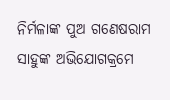ନିର୍ମଳାଙ୍କ ପୁଅ ଗଣେଷରାମ ସାହୁଙ୍କ ଅଭିଯୋଗକ୍ରମେ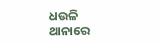ଧଉଳି ଥାନାରେ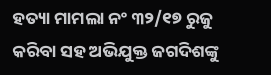ହତ୍ୟା ମାମଲା ନଂ ୩୨/୧୭ ରୁଜୁ କରିବା ସହ ଅଭିଯୁକ୍ତ ଜଗଦିଶଙ୍କୁ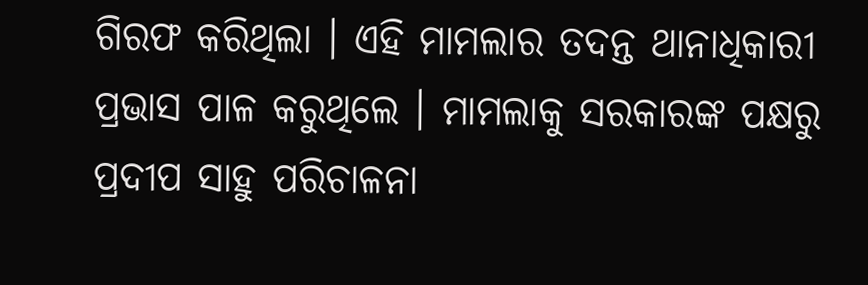ଗିରଫ କରିଥିଲା । ଏହି ମାମଲାର ତଦନ୍ତ ଥାନାଧିକାରୀ ପ୍ରଭାସ ପାଳ କରୁଥିଲେ । ମାମଲାକୁ ସରକାରଙ୍କ ପକ୍ଷରୁ ପ୍ରଦୀପ ସାହୁ ପରିଚାଳନା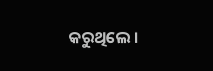କରୁଥିଲେ ।